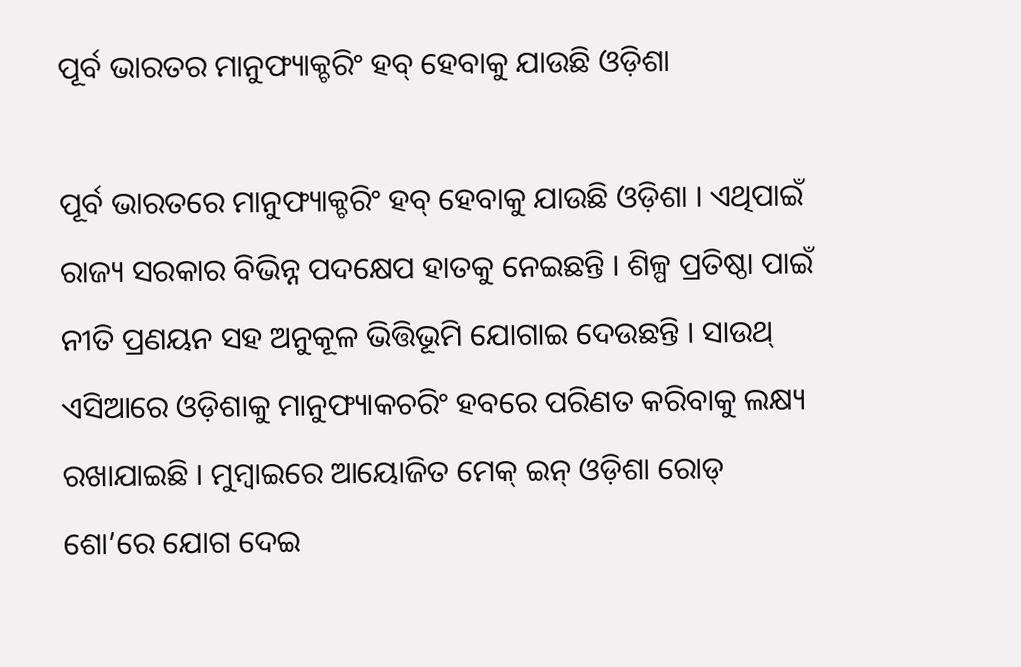ପୂର୍ବ ଭାରତର ମାନୁଫ୍ୟାକ୍ଚରିଂ ହବ୍ ହେବାକୁ ଯାଉଛି ଓଡ଼ିଶା

ପୂର୍ବ ଭାରତରେ ମାନୁଫ୍ୟାକ୍ଚରିଂ ହବ୍ ହେବାକୁ ଯାଉଛି ଓଡ଼ିଶା । ଏଥିପାଇଁ ରାଜ୍ୟ ସରକାର ବିଭିନ୍ନ ପଦକ୍ଷେପ ହାତକୁ ନେଇଛନ୍ତି । ଶିଳ୍ପ ପ୍ରତିଷ୍ଠା ପାଇଁ ନୀତି ପ୍ରଣୟନ ସହ ଅନୁକୂଳ ଭିତ୍ତିଭୂମି ଯୋଗାଇ ଦେଉଛନ୍ତି । ସାଉଥ୍ ଏସିଆରେ ଓଡ଼ିଶାକୁ ମାନୁଫ୍ୟାକଚରିଂ ହବରେ ପରିଣତ କରିବାକୁ ଲକ୍ଷ୍ୟ ରଖାଯାଇଛି । ମୁମ୍ବାଇରେ ଆୟୋଜିତ ମେକ୍ ଇନ୍ ଓଡ଼ିଶା ରୋଡ୍ ଶୋ’ରେ ଯୋଗ ଦେଇ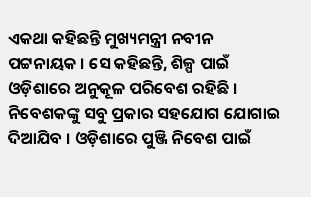ଏକଥା କହିଛନ୍ତି ମୁଖ୍ୟମନ୍ତ୍ରୀ ନବୀନ ପଟ୍ଟନାୟକ । ସେ କହିଛନ୍ତି, ଶିଳ୍ପ ପାଇଁ ଓଡ଼ିଶାରେ ଅନୁକୂଳ ପରିବେଶ ରହିଛି । ନିବେଶକଙ୍କୁ ସବୁ ପ୍ରକାର ସହଯୋଗ ଯୋଗାଇ ଦିଆଯିବ । ଓଡ଼ିଶାରେ ପୁଞ୍ଜି ନିବେଶ ପାଇଁ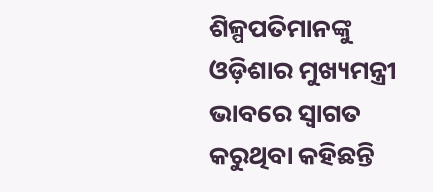ଶିଳ୍ପପତିମାନଙ୍କୁ ଓଡ଼ିଶାର ମୁଖ୍ୟମନ୍ତ୍ରୀ ଭାବରେ ସ୍ୱାଗତ କରୁଥିବା କହିଛନ୍ତି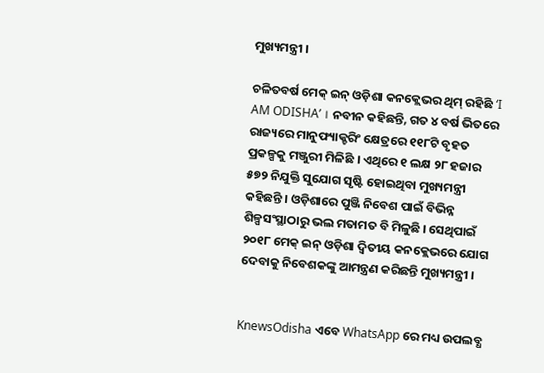ମୁଖ୍ୟମନ୍ତ୍ରୀ ।

ଚଳିତବର୍ଷ ମେକ୍ ଇନ୍ ଓଡ଼ିଶା କନକ୍ଲେଭର ଥିମ୍ ରହିଛି ‘I AM ODISHA’ । ନବୀନ କହିଛନ୍ତି, ଗତ ୪ ବର୍ଷ ଭିତରେ ରାଜ୍ୟରେ ମାନୁଫ୍ୟାକ୍ଚରିଂ କ୍ଷେତ୍ରରେ ୧୧୮ଟି ବୃହତ ପ୍ରକଳ୍ପକୁ ମଞ୍ଜୁରୀ ମିଳିଛି । ଏଥିରେ ୧ ଲକ୍ଷ ୨୮ ହଜାର ୫୭୨ ନିଯୁକ୍ତି ସୁଯୋଗ ସୃଷ୍ଟି ହୋଇଥିବା ମୁଖ୍ୟମନ୍ତ୍ରୀ କହିଛନ୍ତି । ଓଡ଼ିଶାରେ ପୁଞ୍ଜି ନିବେଶ ପାଇଁ ବିଭିନ୍ନ ଶିଳ୍ପସଂସ୍ଥାଠାରୁ ଭଲ ମତାମତ ବି ମିଳୁଛି । ସେଥିପାଇଁ ୨୦୧୮ ମେକ୍ ଇନ୍ ଓଡ଼ିଶା ଦ୍ୱିତୀୟ କନକ୍ଲେଭରେ ଯୋଗ ଦେବାକୁ ନିବେଶକଙ୍କୁ ଆମନ୍ତ୍ରଣ କରିଛନ୍ତି ମୁଖ୍ୟମନ୍ତ୍ରୀ ।


KnewsOdisha ଏବେ WhatsApp ରେ ମଧ୍ୟ ଉପଲବ୍ଧ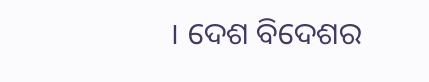। ଦେଶ ବିଦେଶର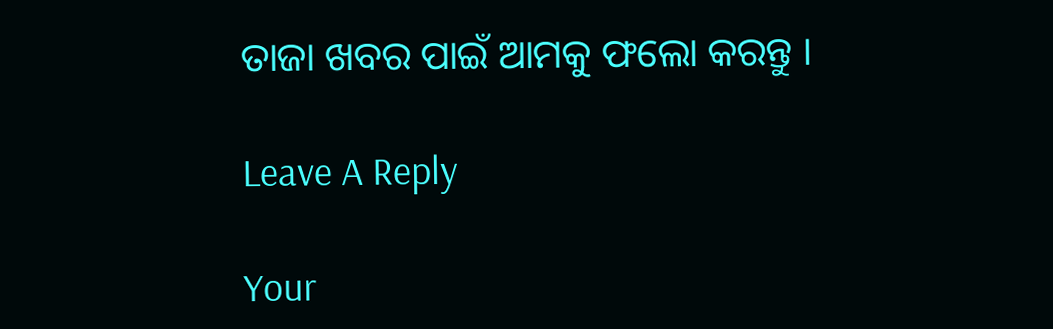ତାଜା ଖବର ପାଇଁ ଆମକୁ ଫଲୋ କରନ୍ତୁ ।

Leave A Reply

Your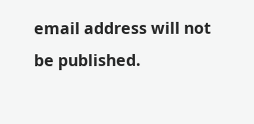email address will not be published.